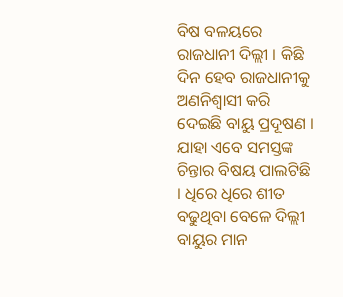ବିଷ ବଳୟରେ ରାଜଧାନୀ ଦିଲ୍ଲୀ । କିଛି ଦିନ ହେବ ରାଜଧାନୀକୁ ଅଣନିଶ୍ୱାସୀ କରି ଦେଇଛି ବାୟୁ ପ୍ରଦୂଷଣ । ଯାହା ଏବେ ସମସ୍ତଙ୍କ ଚିନ୍ତାର ବିଷୟ ପାଲଟିଛି । ଧିରେ ଧିରେ ଶୀତ ବଢୁଥିବା ବେଳେ ଦିଲ୍ଲୀ ବାୟୁର ମାନ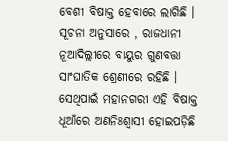ବେଶୀ ବିଷାକ୍ତ ହେବାରେ ଲାଗିଛି ।
ସୂଚନା ଅନୁସାରେ , ରାଜଧାନୀ ନୂଆଦିଲ୍ଲୀରେ ବାୟୁର ଗୁଣବତ୍ତା ସାଂଘାତିକ ଶ୍ରେଣୀରେ ରହିଛି । ସେଥିପାଇଁ ମହାନଗରୀ ଏହି ବିଷାକ୍ତ ଧୂଆଁରେ ଅଣନିଃଶ୍ବାସୀ ହୋଇପଡ଼ିଛି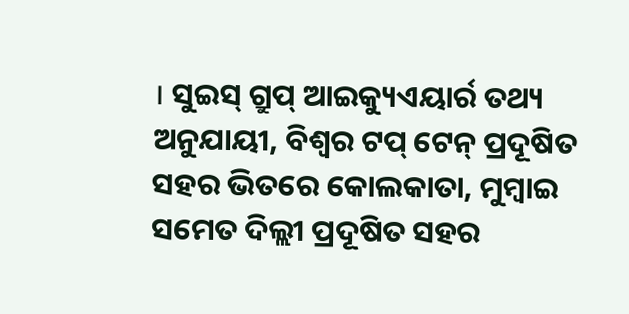। ସୁଇସ୍ ଗ୍ରୁପ୍ ଆଇକ୍ୟୁଏୟାର୍ର ତଥ୍ୟ ଅନୁଯାୟୀ, ବିଶ୍ୱର ଟପ୍ ଟେନ୍ ପ୍ରଦୂଷିତ ସହର ଭିତରେ କୋଲକାତା, ମୁମ୍ବାଇ ସମେତ ଦିଲ୍ଲୀ ପ୍ରଦୂଷିତ ସହର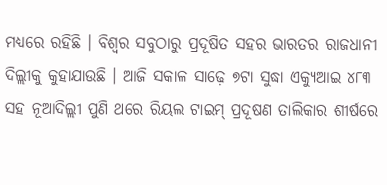ମଧ୍ୟରେ ରହିଛି । ବିଶ୍ୱର ସବୁଠାରୁ ପ୍ରଦୂଷିତ ସହର ଭାରତର ରାଜଧାନୀ ଦିଲ୍ଲୀକୁ କୁହାଯାଉଛି । ଆଜି ସକାଳ ସାଢ଼େ ୭ଟା ସୁଦ୍ଧା ଏକ୍ୟୁଆଇ ୪୮୩ ସହ ନୂଆଦିଲ୍ଲୀ ପୁଣି ଥରେ ରିୟଲ ଟାଇମ୍ ପ୍ରଦୂଷଣ ତାଲିକାର ଶୀର୍ଷରେ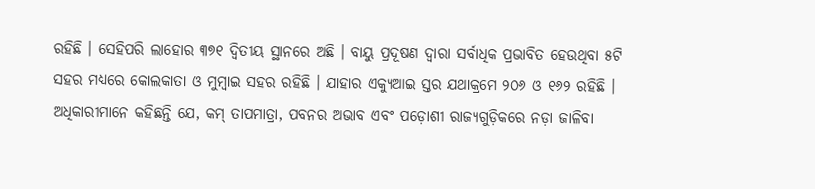ରହିଛି । ସେହିପରି ଲାହୋର ୩୭୧ ଦ୍ବିତୀୟ ସ୍ଥାନରେ ଅଛି । ବାୟୁ ପ୍ରଦୂଷଣ ଦ୍ୱାରା ସର୍ବାଧିକ ପ୍ରଭାବିତ ହେଉଥିବା ୫ଟି ସହର ମଧ୍ୟରେ କୋଲକାତା ଓ ମୁମ୍ବାଇ ସହର ରହିଛି । ଯାହାର ଏକ୍ୟୁଆଇ ସ୍ତର ଯଥାକ୍ରମେ ୨୦୬ ଓ ୧୬୨ ରହିଛି । ଅଧିକାରୀମାନେ କହିଛନ୍ତି ଯେ, କମ୍ ତାପମାତ୍ରା, ପବନର ଅଭାବ ଏବଂ ପଡ଼ୋଶୀ ରାଜ୍ୟଗୁଡ଼ିକରେ ନଡ଼ା ଜାଳିବା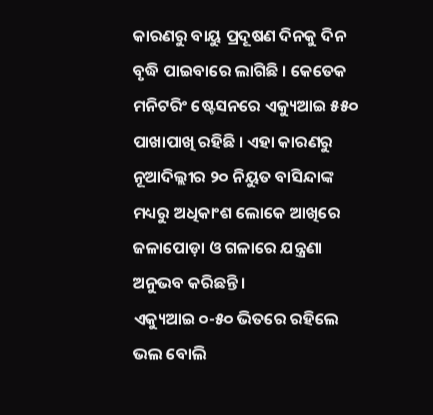କାରଣରୁ ବାୟୁ ପ୍ରଦୂଷଣ ଦିନକୁ ଦିନ ବୃଦ୍ଧି ପାଇବାରେ ଲାଗିଛି । କେତେକ ମନିଟରିଂ ଷ୍ଟେସନରେ ଏକ୍ୟୁଆଇ ୫୫୦ ପାଖାପାଖି ରହିଛି । ଏହା କାରଣରୁ ନୂଆଦିଲ୍ଲୀର ୨୦ ନିୟୁତ ବାସିନ୍ଦାଙ୍କ ମଧ୍ୟରୁ ଅଧିକାଂଶ ଲୋକେ ଆଖିରେ ଜଳାପୋଡ଼ା ଓ ଗଳାରେ ଯନ୍ତ୍ରଣା ଅନୁଭବ କରିଛନ୍ତି ।
ଏକ୍ୟୁଆଇ ୦-୫୦ ଭିତରେ ରହିଲେ ଭଲ ବୋଲି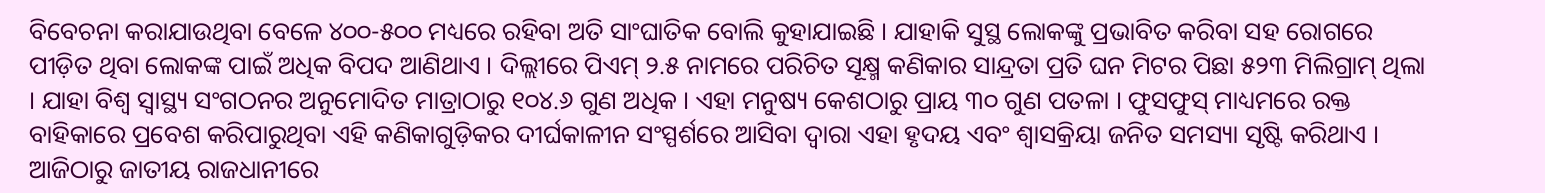ବିବେଚନା କରାଯାଉଥିବା ବେଳେ ୪୦୦-୫୦୦ ମଧ୍ୟରେ ରହିବା ଅତି ସାଂଘାତିକ ବୋଲି କୁହାଯାଇଛି । ଯାହାକି ସୁସ୍ଥ ଲୋକଙ୍କୁ ପ୍ରଭାବିତ କରିବା ସହ ରୋଗରେ ପୀଡ଼ିତ ଥିବା ଲୋକଙ୍କ ପାଇଁ ଅଧିକ ବିପଦ ଆଣିଥାଏ । ଦିଲ୍ଲୀରେ ପିଏମ୍ ୨.୫ ନାମରେ ପରିଚିତ ସୂକ୍ଷ୍ମ କଣିକାର ସାନ୍ଦ୍ରତା ପ୍ରତି ଘନ ମିଟର ପିଛା ୫୨୩ ମିଲିଗ୍ରାମ୍ ଥିଲା । ଯାହା ବିଶ୍ୱ ସ୍ୱାସ୍ଥ୍ୟ ସଂଗଠନର ଅନୁମୋଦିତ ମାତ୍ରାଠାରୁ ୧୦୪.୬ ଗୁଣ ଅଧିକ । ଏହା ମନୁଷ୍ୟ କେଶଠାରୁ ପ୍ରାୟ ୩୦ ଗୁଣ ପତଳା । ଫୁସଫୁସ୍ ମାଧ୍ୟମରେ ରକ୍ତ ବାହିକାରେ ପ୍ରବେଶ କରିପାରୁଥିବା ଏହି କଣିକାଗୁଡ଼ିକର ଦୀର୍ଘକାଳୀନ ସଂସ୍ପର୍ଶରେ ଆସିବା ଦ୍ଵାରା ଏହା ହୃଦୟ ଏବଂ ଶ୍ୱାସକ୍ରିୟା ଜନିତ ସମସ୍ୟା ସୃଷ୍ଟି କରିଥାଏ । ଆଜିଠାରୁ ଜାତୀୟ ରାଜଧାନୀରେ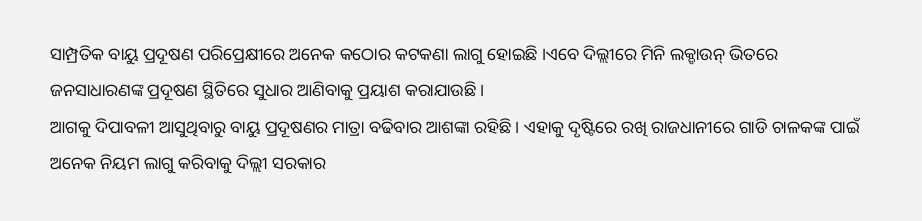ସାମ୍ପ୍ରତିକ ବାୟୁ ପ୍ରଦୂଷଣ ପରିପ୍ରେକ୍ଷୀରେ ଅନେକ କଠୋର କଟକଣା ଲାଗୁ ହୋଇଛି ।ଏବେ ଦିଲ୍ଲୀରେ ମିନି ଲକ୍ଡାଉନ୍ ଭିତରେ ଜନସାଧାରଣଙ୍କ ପ୍ରଦୂଷଣ ସ୍ଥିତିରେ ସୁଧାର ଆଣିବାକୁ ପ୍ରୟାଶ କରାଯାଉଛି ।
ଆଗକୁ ଦିପାବଳୀ ଆସୁଥିବାରୁ ବାୟୁ ପ୍ରଦୂଷଣର ମାତ୍ରା ବଢିବାର ଆଶଙ୍କା ରହିଛି । ଏହାକୁ ଦୃଷ୍ଟିରେ ରଖି ରାଜଧାନୀରେ ଗାଡି ଚାଳକଙ୍କ ପାଇଁ ଅନେକ ନିୟମ ଲାଗୁ କରିବାକୁ ଦିଲ୍ଲୀ ସରକାର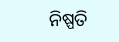ନିଷ୍ପତି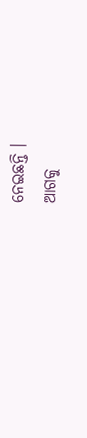ନେଇଛନ୍ତି ।
ଆଗକୁ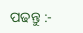ପଢନ୍ତୁ :-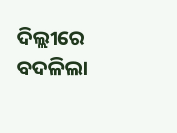ଦିଲ୍ଲୀରେ ବଦଳିଲା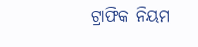ଟ୍ରାଫିକ ନିୟମ